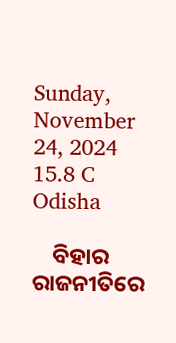Sunday, November 24, 2024
15.8 C
Odisha

    ବିହାର ରାଜନୀତିରେ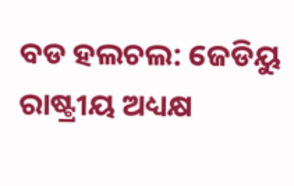ବଡ ହଲଚଲ: ଜେଡିୟୁ ରାଷ୍ଟ୍ରୀୟ ଅଧ୍ୟକ୍ଷ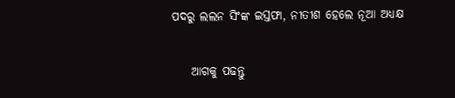ପଦରୁ ଲଲନ ସିଂଙ୍କ ଇସ୍ତଫା, ନୀତୀଶ ହେଲେ ନୂଆ ଅଧ୍ୟକ୍ଷ

    ଆଗକୁ ପଢନ୍ତୁ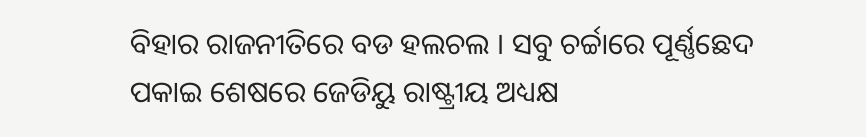ବିହାର ରାଜନୀତିରେ ବଡ ହଲଚଲ । ସବୁ ଚର୍ଚ୍ଚାରେ ପୂର୍ଣ୍ଣଛେଦ ପକାଇ ଶେଷରେ ଜେଡିୟୁ ରାଷ୍ଟ୍ରୀୟ ଅଧ୍ୟକ୍ଷ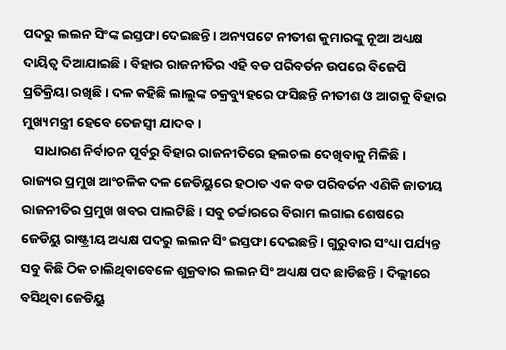ପଦରୁ ଲଲନ ସିଂଙ୍କ ଇସ୍ତଫା ଦେଇଛନ୍ତି । ଅନ୍ୟପଟେ ନୀତୀଶ କୁମାରଙ୍କୁ ନୂଆ ଅଧ୍ୟକ୍ଷ ଦାୟିତ୍ୱ ଦିଆଯାଇଛି । ବିହାର ରାଜନୀତିର ଏହି ବଡ ପରିବର୍ତନ ଉପରେ ବିଜେପି ପ୍ରତିକ୍ରିୟା ରଖିଛି । ଦଳ କହିଛି ଲାଲୁଙ୍କ ଚକ୍ରବ୍ୟୁହରେ ଫସିଛନ୍ତି ନୀତୀଶ ଓ ଆଗକୁ ବିହାର ମୁଖ୍ୟମନ୍ତ୍ରୀ ହେବେ ତେଜସ୍ୱୀ ଯାଦବ ।
    ସାଧାରଣ ନିର୍ବାଚନ ପୂର୍ବରୁ ବିହାର ରାଜନୀତିରେ ହଲଚଲ ଦେଖିବାକୁ ମିଳିଛି । ରାଜ୍ୟର ପ୍ରମୁଖ ଆଂଚଳିକ ଦଳ ଜେଡିୟୁରେ ହଠାତ ଏକ ବଡ ପରିବର୍ତନ ଏଣିକି ଜାତୀୟ ରାଜନୀତିର ପ୍ରମୁଖ ଖବର ପାଲଟିଛି । ସବୁ ଚର୍ଚ୍ଚାରରେ ବିରାମ ଲଗାଇ ଶେଷରେ ଜେଡିୟୁ ରାଷ୍ଟ୍ରୀୟ ଅଧ୍ୟକ୍ଷ ପଦରୁ ଲଲନ ସିଂ ଇସ୍ତଫା ଦେଇଛନ୍ତି । ଗୁରୁବାର ସଂଧ୍ୟା ପର୍ଯ୍ୟନ୍ତ ସବୁ କିଛି ଠିକ ଚାଲିଥିବାବେଳେ ଶୁକ୍ରବାର ଲଲନ ସିଂ ଅଧ୍ୟକ୍ଷ ପଦ ଛାଡିଛନ୍ତି । ଦିଲ୍ଲୀରେ ବସିଥିବା ଜେଡିୟୁ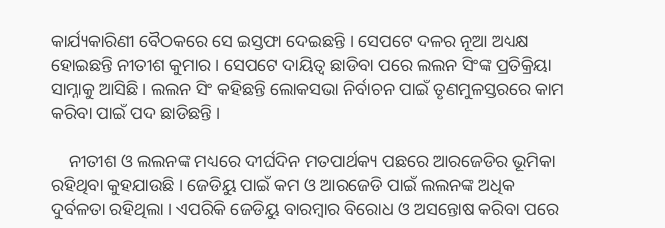କାର୍ଯ୍ୟକାରିଣୀ ବୈଠକରେ ସେ ଇସ୍ତଫା ଦେଇଛନ୍ତି । ସେପଟେ ଦଳର ନୂଆ ଅଧ୍ୟକ୍ଷ ହୋଇଛନ୍ତି ନୀତୀଶ କୁମାର । ସେପଟେ ଦାୟିତ୍ୱ ଛାଡିବା ପରେ ଲଲନ ସିଂଙ୍କ ପ୍ରତିକ୍ରିୟା ସାମ୍ନାକୁ ଆସିଛି । ଲଲନ ସିଂ କହିଛନ୍ତି ଲୋକସଭା ନିର୍ବାଚନ ପାଇଁ ତୃଣମୁଳସ୍ତରରେ କାମ କରିବା ପାଇଁ ପଦ ଛାଡିଛନ୍ତି ।

    ନୀତୀଶ ଓ ଲଲନଙ୍କ ମଧ୍ୟରେ ଦୀର୍ଘଦିନ ମତପାର୍ଥକ୍ୟ ପଛରେ ଆରଜେଡିର ଭୂମିକା ରହିଥିବା କୁହଯାଉଛି । ଜେଡିୟୁ ପାଇଁ କମ ଓ ଆରଜେଡି ପାଇଁ ଲଲନଙ୍କ ଅଧିକ ଦୁର୍ବଳତା ରହିଥିଲା । ଏପରିକି ଜେଡିୟୁ ବାରମ୍ବାର ବିରୋଧ ଓ ଅସନ୍ତୋଷ କରିବା ପରେ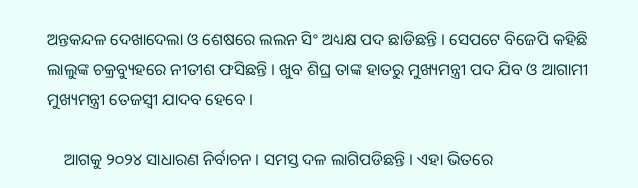ଅନ୍ତକନ୍ଦଳ ଦେଖାଦେଲା ଓ ଶେଷରେ ଲଲନ ସିଂ ଅଧ୍ୟକ୍ଷ ପଦ ଛାଡିଛନ୍ତି । ସେପଟେ ବିଜେପି କହିଛି ଲାଲୁଙ୍କ ଚକ୍ରବ୍ୟୁହରେ ନୀତୀଶ ଫସିଛନ୍ତି । ଖୁବ ଶିଘ୍ର ତାଙ୍କ ହାତରୁ ମୁଖ୍ୟମନ୍ତ୍ରୀ ପଦ ଯିବ ଓ ଆଗାମୀ ମୁଖ୍ୟମନ୍ତ୍ରୀ ତେଜସ୍ୱୀ ଯାଦବ ହେବେ ।

    ଆଗକୁ ୨୦୨୪ ସାଧାରଣ ନିର୍ବାଚନ । ସମସ୍ତ ଦଳ ଲାଗିପଡିଛନ୍ତି । ଏହା ଭିତରେ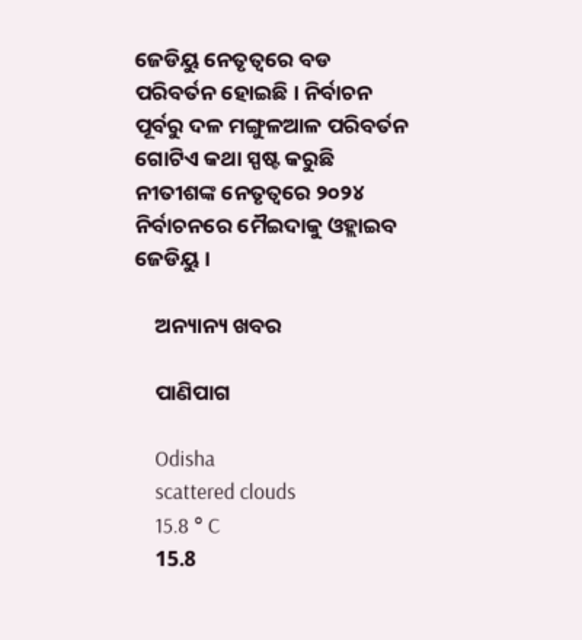ଜେଡିୟୁ ନେତୃତ୍ୱରେ ବଡ ପରିବର୍ତନ ହୋଇଛି । ନିର୍ବାଚନ ପୂର୍ବରୁ ଦଳ ମଙ୍ଗୁଳଆଳ ପରିବର୍ତନ ଗୋଟିଏ କଥା ସ୍ପଷ୍ଟ କରୁଛି ନୀତୀଶଙ୍କ ନେତୃତ୍ୱରେ ୨୦୨୪ ନିର୍ବାଚନରେ ମୈଇଦାକୁ ଓହ୍ଲାଇବ ଜେଡିୟୁ ।

    ଅନ୍ୟାନ୍ୟ ଖବର

    ପାଣିପାଗ

    Odisha
    scattered clouds
    15.8 ° C
    15.8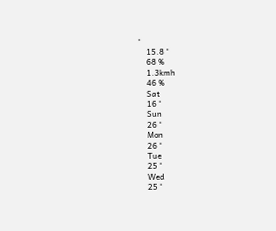°
    15.8 °
    68 %
    1.3kmh
    46 %
    Sat
    16 °
    Sun
    26 °
    Mon
    26 °
    Tue
    25 °
    Wed
    25 °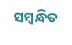ସମ୍ବନ୍ଧିତ